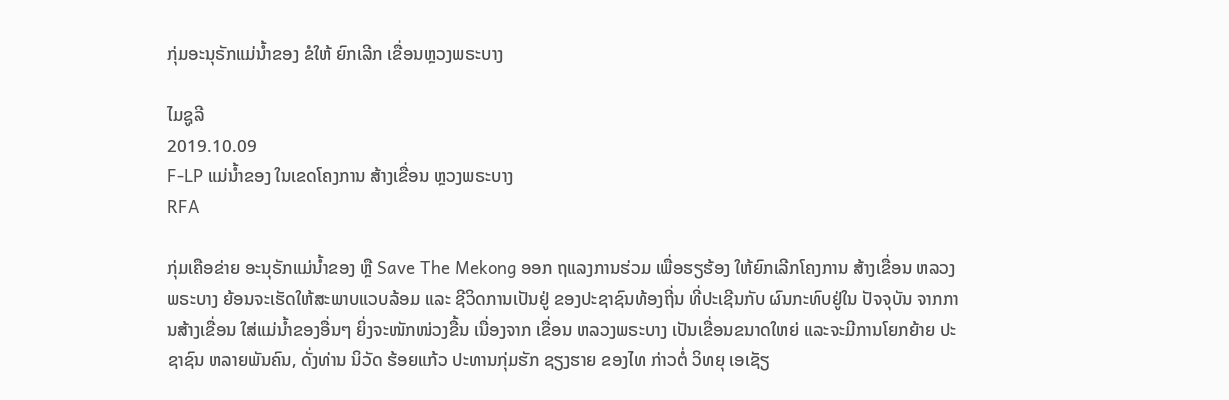ກຸ່ມອະນຸຣັກແມ່ນໍ້າຂອງ ຂໍໃຫ້ ຍົກເລີກ ເຂື່ອນຫຼວງພຣະບາງ

ໄມຊູລີ
2019.10.09
F-LP ແມ່ນໍ້າຂອງ ໃນເຂດໂຄງການ ສ້າງເຂື່ອນ ຫຼວງພຣະບາງ
RFA

ກຸ່ມເຄືອຂ່າຍ ອະນຸຣັກແມ່ນໍ້າຂອງ ຫຼື Save The Mekong ອອກ ຖແລງການຮ່ວມ ເພື່ອຮຽຮ້ອງ ໃຫ້ຍົກເລີກໂຄງການ ສ້າງເຂື່ອນ ຫລວງພຣະບາງ ຍ້ອນຈະເຮັດໃຫ້ສະພາບແວບລ້ອມ ແລະ ຊີວິດການເປັນຢູ່ ຂອງປະຊາຊົນທ້ອງຖີ່ນ ທີ່ປະເຊີນກັບ ຜົນກະທົບຢູ່ໃນ ປັຈຈຸບັນ ຈາກການສ້າງເຂື່ອນ ໃສ່ແມ່ນໍ້າຂອງອື່ນໆ ຍິ່ງຈະໜັກໜ່ວງຂື້ນ ເນື່ອງຈາກ ເຂື່ອນ ຫລວງພຣະບາງ ເປັນເຂື່ອນຂນາດໃຫຍ່ ແລະຈະມີການໂຍກຍ້າຍ ປະຊາຊົນ ຫລາຍພັນຄົນ, ດັ່ງທ່ານ ນິວັດ ຮ້ອຍແກ້ວ ປະທານກຸ່ມຮັກ ຊຽງຮາຍ ຂອງໄທ ກ່າວຕໍ່ ວິທຍຸ ເອເຊັຽ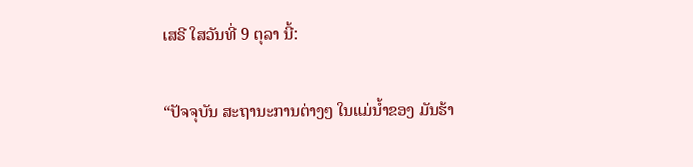ເສຣີ ໃສວັນທີ່ 9 ຕຸລາ ນີ້:

“ປັຈຈຸບັນ ສະຖານະການຕ່າງໆ ໃນແມ່ນໍ້າຂອງ ມັນຮ້າ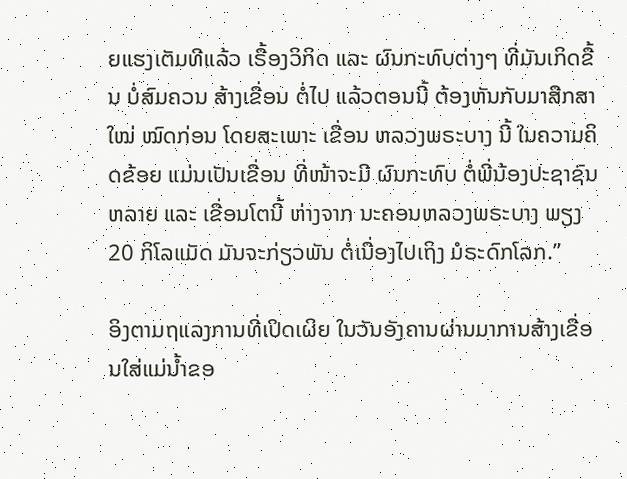ຍແຮງເຕັມທີແລ້ວ ເຣື້ອງວິກິດ ແລະ ຜົນກະທົບຕ່າງໆ ທີ່ມັນເກິດຂື້ນ ບໍ່ສົມຄວນ ສ້າງເຂື່ອນ ຕໍ່ໄປ ແລ້ວຕອນນີ້ ຕ້ອງຫັນກັບມາສືກສາໃໝ່ ໝົດກ່ອນ ໂດຍສະເພາະ ເຂື່ອນ ຫລວງພຣະບາງ ນີ້ ໃນຄວາມຄິດຂ້ອຍ ແມ່ນເປັນເຂື່ອນ ທີ່ໜ້າຈະມີ ຜົນກະທົບ ຕໍ່ພີ່ນ້ອງປະຊາຊົນຫລາຍ ແລະ ເຂື່ອນໂຕນີ້ ຫ່າງຈາກ ນະຄອນຫລວງພຣະບາງ ພຽງ 20 ກິໂລແມັດ ມັນຈະກ່ຽວພັນ ຕໍ່ເນື່ອງໄປເຖິງ ມໍຣະດົກໂລກ.”

ອິງຕາມຖແລງການທີ່ເປິດເຜິຍ ໃນວັນອັງຄານຜ່ານມາການສ້າງເຂື່ອນໃສ່ແມ່ນໍ້າຂອ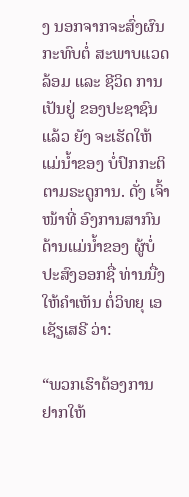ງ ນອກຈາກຈະສົ່ງຜົນກະທົບຕໍ່ ສະພາບແວດລ້ອມ ແລະ ຊີວິດ ການເປັນຢູ່ ຂອງປະຊາຊົນແລ້ວ ຍັງ ຈະເຮັດໃຫ້ ແມ່ນໍ້າຂອງ ບໍ່ປົກກະຕິ ຕາມຣະດູການ. ດັ່ງ ເຈົ້າໜ້າທີ່ ອົງການສາກົນ ດ້ານແມ່ນໍ້າຂອງ ຜູ້ບໍ່ປະສົງອອກຊື່ ທ່ານນື່ງ ໃຫ້ຄໍາເຫັນ ຕໍ່ວິທຍຸ ເອເຊັຽເສຣີ ວ່າ:

“ພວກເຮົາຕ້ອງການ ຢາກໃຫ້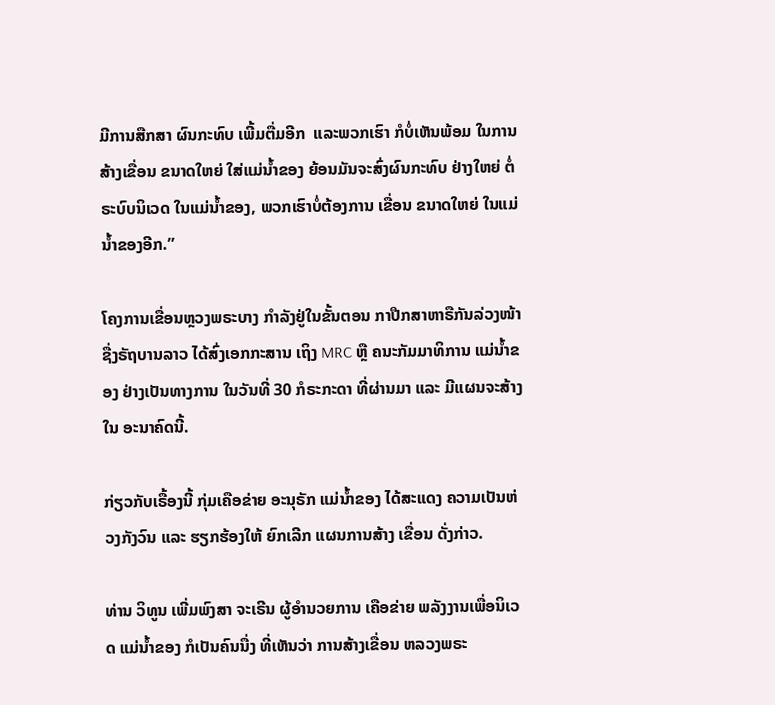ມີການສືກສາ ຜົນກະທົບ ເພີ້ມຕື່ມອີກ  ແລະພວກເຮົາ ກໍບໍ່ເຫັນພ້ອມ ໃນການສ້າງເຂື່ອນ ຂນາດໃຫຍ່ ໃສ່ແມ່ນໍ້າຂອງ ຍ້ອນມັນຈະສົ່ງຜົນກະທົບ ຢ່າງໃຫຍ່ ຕໍ່ຣະບົບນິເວດ ໃນແມ່ນໍ້າຂອງ, ພວກເຮົາບໍ່ຕ້ອງການ ເຂື່ອນ ຂນາດໃຫຍ່ ໃນແມ່ນໍ້າຂອງອີກ.”

ໂຄງການເຂື່ອນຫຼວງພຣະບາງ ກໍາລັງຢູ່ໃນຂັ້ນຕອນ ກາປືກສາຫາຣືກັນລ່ວງໜ້າ ຊື່ງຣັຖບານລາວ ໄດ້ສົ່ງເອກກະສານ ເຖິງ MRC ຫຼື ຄນະກັມມາທິການ ແມ່ນໍ້າຂອງ ຢ່າງເປັນທາງການ ໃນວັນທີ່ 30 ກໍຣະກະດາ ທີ່ຜ່ານມາ ແລະ ມີແຜນຈະສ້າງ ໃນ ອະນາຄົດນີ້.

ກ່ຽວກັບເຣື້ອງນີ້ ກຸ່ມເຄືອຂ່າຍ ອະນຸຣັກ ແມ່ນໍ້າຂອງ ໄດ້ສະແດງ ຄວາມເປັນຫ່ວງກັງວົນ ແລະ ຮຽກຮ້ອງໃຫ້ ຍົກເລີກ ແຜນການສ້າງ ເຂື່ອນ ດັ່ງກ່າວ.

ທ່ານ ວິທູນ ເພີ່ມພົງສາ ຈະເຣີນ ຜູ້ອໍານວຍການ ເຄືອຂ່າຍ ພລັງງານເພື່ອນິເວດ ແມ່ນໍ້າຂອງ ກໍເປັນຄົນນື່ງ ທີ່ເຫັນວ່າ ການສ້າງເຂື່ອນ ຫລວງພຣະ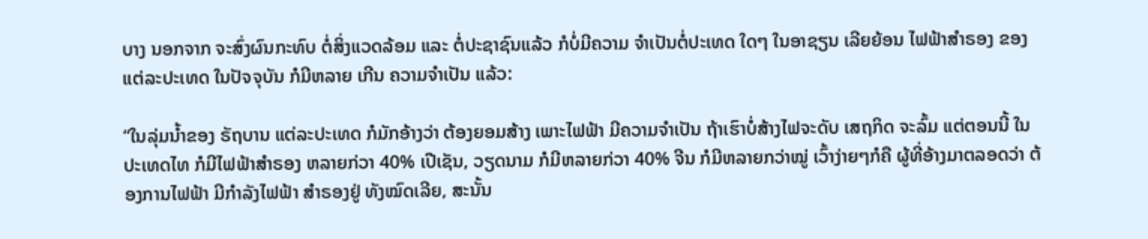ບາງ ນອກຈາກ ຈະສົ່ງຜົນກະທົບ ຕໍ່ສິ່ງແວດລ້ອມ ແລະ ຕໍ່ປະຊາຊົນແລ້ວ ກໍບໍ່ມີຄວາມ ຈໍາເປັນຕໍ່ປະເທດ ໃດໆ ໃນອາຊຽນ ເລີຍຍ້ອນ ໄຟຟ້າສໍາຣອງ ຂອງ ແຕ່ລະປະເທດ ໃນປັຈຈຸບັນ ກໍມີຫລາຍ ເກີນ ຄວາມຈໍາເປັນ ແລ້ວ:

“ໃນລຸ່ມນໍ້າຂອງ ຣັຖບານ ແຕ່ລະປະເທດ ກໍມັກອ້າງວ່າ ຕ້ອງຍອມສ້າງ ເພາະໄຟຟ້າ ມີຄວາມຈໍາເປັນ ຖ້າເຮົາບໍ່ສ້າງໄຟຈະດັບ ເສຖກິດ ຈະລົ້ມ ແຕ່ຕອນນີ້ ໃນປະເທດໄທ ກໍມີໄຟຟ້າສໍາຣອງ ຫລາຍກ່ວາ 40% ເປີເຊັນ, ວຽດນາມ ກໍມີຫລາຍກ່ວາ 40% ຈີນ ກໍມີຫລາຍກວ່າໝູ່ ເວົ້າງ່າຍໆກໍຄື ຜູ້ທີ່ອ້າງມາຕລອດວ່າ ຕ້ອງການໄຟຟ້າ ມີກໍາລັງໄຟຟ້າ ສໍາຣອງຢູ່ ທັງໝົດເລີຍ, ສະນັ້ນ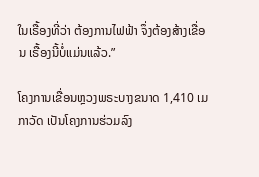ໃນເຣື້ອງທີ່ວ່າ ຕ້ອງການໄຟຟ້າ ຈຶ່ງຕ້ອງສ້າງເຂື່ອນ ເຣື້ອງນີ້ບໍ່ແມ່ນແລ້ວ.”

ໂຄງການເຂື່ອນຫຼວງພຣະບາງຂນາດ 1,410 ເມກາວັດ ເປັນໂຄງການຮ່ວມລົງ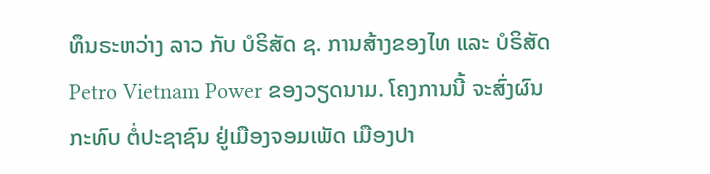ທຶນຣະຫວ່າງ ລາວ ກັບ ບໍຣິສັດ ຊ. ການສ້າງຂອງໄທ ແລະ ບໍຣິສັດ Petro Vietnam Power ຂອງວຽດນາມ. ໂຄງການນີ້ ຈະສົ່ງຜົນກະທົບ ຕໍ່ປະຊາຊົນ ຢູ່ເມືອງຈອມເພັດ ເມືອງປາ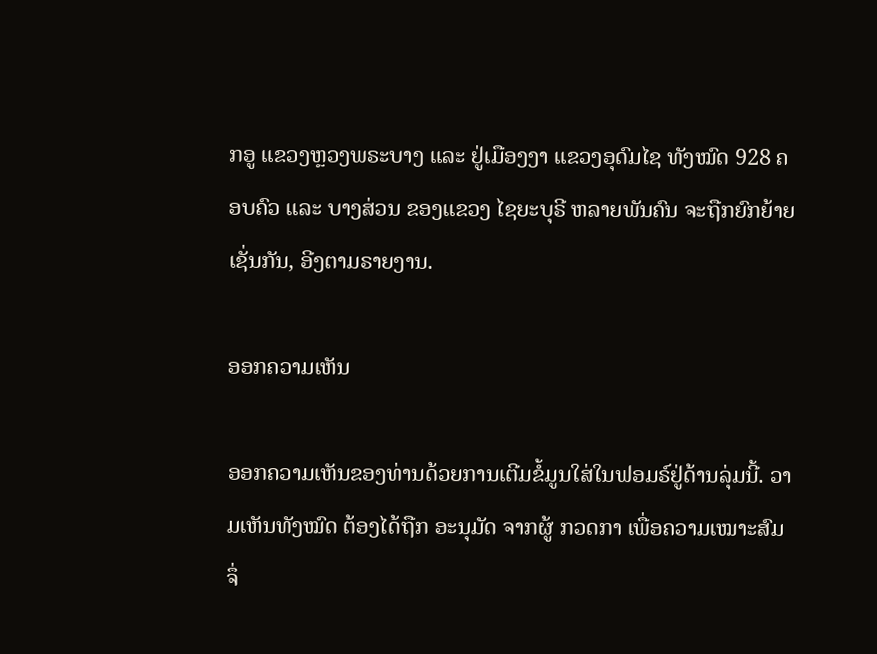ກອູ ແຂວງຫຼວງພຣະບາງ ແລະ ຢູ່ເມືອງງາ ແຂວງອຸດົມໄຊ ທັງໝົດ 928 ຄອບຄົວ ແລະ ບາງສ່ວນ ຂອງແຂວງ ໄຊຍະບຸຣີ ຫລາຍພັນຄົນ ຈະຖືກຍົກຍ້າຍ ເຊັ່ນກັນ, ອີງຕາມຣາຍງານ.

ອອກຄວາມເຫັນ

ອອກຄວາມເຫັນຂອງທ່ານດ້ວຍການເຕີມຂໍ້ມູນໃສ່ໃນຟອມຣ໌ຢູ່ດ້ານລຸ່ມນີ້. ວາມເຫັນທັງໝົດ ຕ້ອງໄດ້ຖືກ ອະນຸມັດ ຈາກຜູ້ ກວດກາ ເພື່ອຄວາມເໝາະສົມ ຈຶ່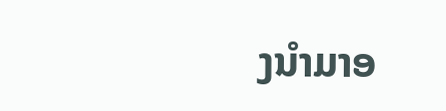ງນໍາມາອ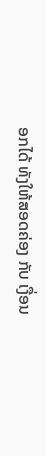ອກໄດ້ ທັງໃຫ້ສອດຄ່ອງ ກັບ ເງື່ອນ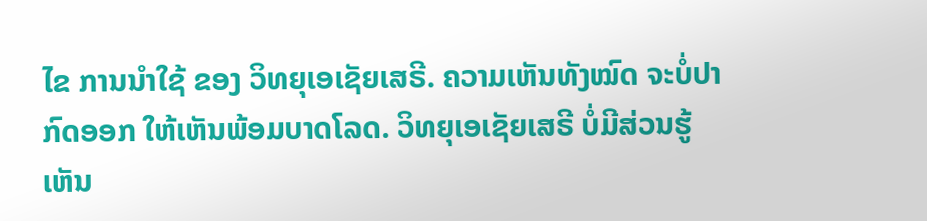ໄຂ ການນຳໃຊ້ ຂອງ ວິທຍຸເອເຊັຍເສຣີ. ຄວາມເຫັນທັງໝົດ ຈະບໍ່ປາກົດອອກ ໃຫ້ເຫັນພ້ອມບາດໂລດ. ວິທຍຸເອເຊັຍເສຣີ ບໍ່ມີສ່ວນຮູ້ເຫັນ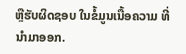ຫຼືຮັບຜິດຊອບ ໃນຂໍ້ມູນເນື້ອຄວາມ ທີ່ນໍາມາອອກ.